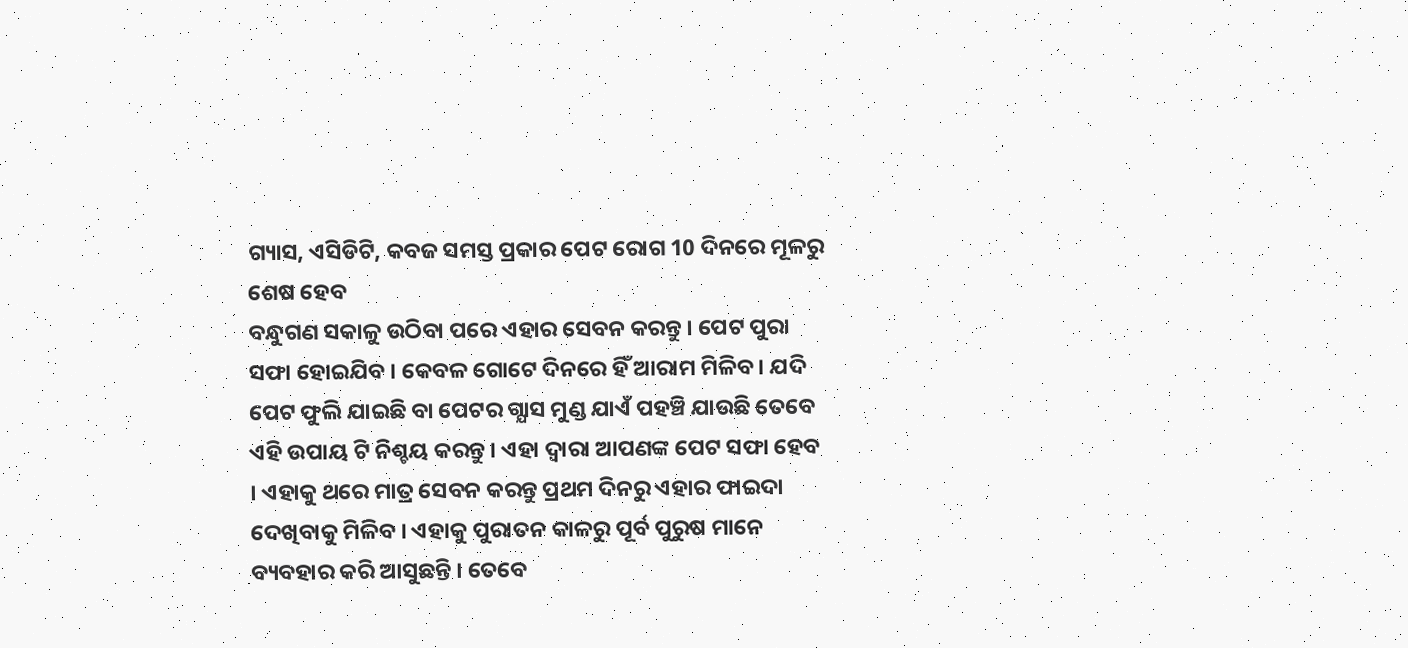ଗ୍ୟାସ, ଏସିଡିଟି, କବଜ ସମସ୍ତ ପ୍ରକାର ପେଟ ରୋଗ 10 ଦିନରେ ମୂଳରୁ ଶେଷ ହେବ
ବନ୍ଧୁଗଣ ସକାଳୁ ଉଠିବା ପରେ ଏହାର ସେବନ କରନ୍ତୁ । ପେଟ ପୁରା ସଫା ହୋଇଯିବ । କେବଳ ଗୋଟେ ଦିନରେ ହିଁ ଆରାମ ମିଳିବ । ଯଦି ପେଟ ଫୁଲି ଯାଇଛି ବା ପେଟର ଗ୍ଯାସ ମୁଣ୍ଡ ଯାଏଁ ପହଞ୍ଚି ଯାଉଛି ତେବେ ଏହି ଉପାୟ ଟି ନିଶ୍ଚୟ କରନ୍ତୁ । ଏହା ଦ୍ଵାରା ଆପଣଙ୍କ ପେଟ ସଫା ହେବ । ଏହାକୁ ଥରେ ମାତ୍ର ସେବନ କରନ୍ତୁ ପ୍ରଥମ ଦିନରୁ ଏହାର ଫାଇଦା ଦେଖିବାକୁ ମିଳିବ । ଏହାକୁ ପୁରାତନ କାଳରୁ ପୂର୍ବ ପୁରୁଷ ମାନେ ବ୍ୟବହାର କରି ଆସୁଛନ୍ତି । ତେବେ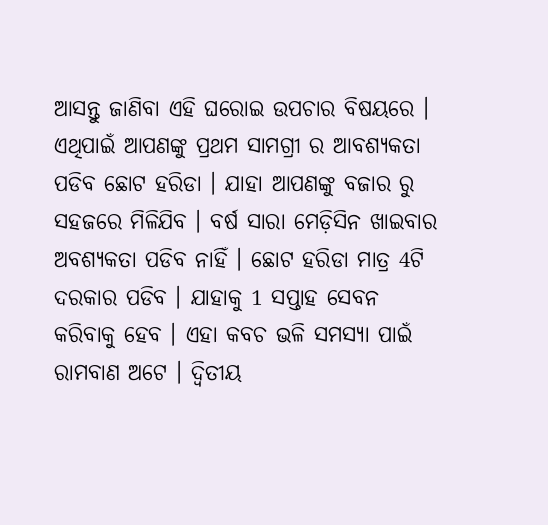ଆସନ୍ତୁ ଜାଣିବା ଏହି ଘରୋଇ ଉପଚାର ବିଷୟରେ ।
ଏଥିପାଇଁ ଆପଣଙ୍କୁ ପ୍ରଥମ ସାମଗ୍ରୀ ର ଆବଶ୍ୟକତା ପଡିବ ଛୋଟ ହରିଡା । ଯାହା ଆପଣଙ୍କୁ ବଜାର ରୁ ସହଜରେ ମିଳିଯିବ । ବର୍ଷ ସାରା ମେଡ଼ିସିନ ଖାଇବାର ଅବଶ୍ୟକତା ପଡିବ ନାହିଁ । ଛୋଟ ହରିଡା ମାତ୍ର 4ଟି ଦରକାର ପଡିବ । ଯାହାକୁ 1 ସପ୍ତାହ ସେବନ କରିବାକୁ ହେବ । ଏହା କବଚ ଭଳି ସମସ୍ଯା ପାଇଁ ରାମବାଣ ଅଟେ । ଦ୍ଵିତୀୟ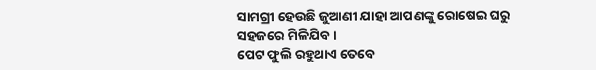ସାମଗ୍ରୀ ହେଉଛି ଜୁଆଣୀ ଯାହା ଆପଣଙ୍କୁ ରୋଷେଇ ଘରୁ ସହଜରେ ମିଳିଯିବ ।
ପେଟ ଫୁଲି ରହୁଥାଏ ତେବେ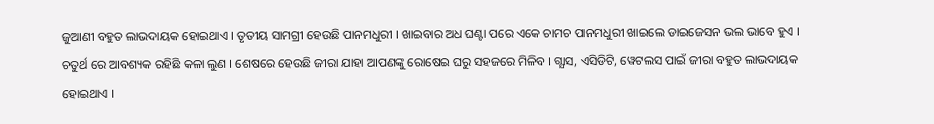ଜୁଆଣୀ ବହୁତ ଲାଭଦାୟକ ହୋଇଥାଏ । ତୃତୀୟ ସାମଗ୍ରୀ ହେଉଛି ପାନମଧୁରୀ । ଖାଇବାର ଅଧ ଘଣ୍ଟା ପରେ ଏକେ ଚାମଚ ପାନମଧୁରୀ ଖାଇଲେ ଡାଇଜେସନ ଭଲ ଭାବେ ହୁଏ । ଚତୁର୍ଥ ରେ ଆବଶ୍ୟକ ରହିଛି କଳା ଲୁଣ । ଶେଷରେ ହେଉଛି ଜୀରା ଯାହା ଆପଣଙ୍କୁ ରୋଷେଇ ଘରୁ ସହଜରେ ମିଳିବ । ଗ୍ଯାସ, ଏସିଡିଟି, ୱେଟଲସ ପାଇଁ ଜୀରା ବହୁତ ଲାଭଦାୟକ ହୋଇଥାଏ ।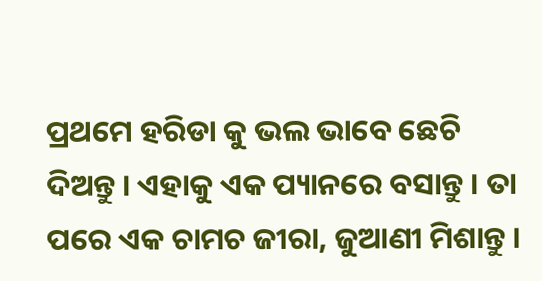ପ୍ରଥମେ ହରିଡା କୁ ଭଲ ଭାବେ ଛେଚି ଦିଅନ୍ତୁ । ଏହାକୁ ଏକ ପ୍ୟାନରେ ବସାନ୍ତୁ । ତା ପରେ ଏକ ଚାମଚ ଜୀରା, ଜୁଆଣୀ ମିଶାନ୍ତୁ ।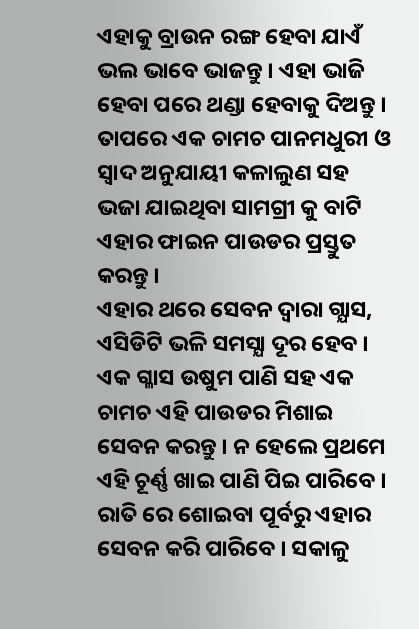ଏହାକୁ ବ୍ରାଉନ ରଙ୍ଗ ହେବା ଯାଏଁ ଭଲ ଭାବେ ଭାଜନ୍ତୁ । ଏହା ଭାଜି ହେବା ପରେ ଥଣ୍ଡା ହେବାକୁ ଦିଅନ୍ତୁ । ତାପରେ ଏକ ଚାମଚ ପାନମଧୁରୀ ଓ ସ୍ଵାଦ ଅନୁଯାୟୀ କଳାଲୁଣ ସହ ଭଜା ଯାଇଥିବା ସାମଗ୍ରୀ କୁ ବାଟି ଏହାର ଫାଇନ ପାଉଡର ପ୍ରସ୍ତୁତ କରନ୍ତୁ ।
ଏହାର ଥରେ ସେବନ ଦ୍ଵାରା ଗ୍ଯାସ, ଏସିଡିଟି ଭଳି ସମସ୍ଯା ଦୂର ହେବ । ଏକ ଗ୍ଳାସ ଉଷୁମ ପାଣି ସହ ଏକ ଚାମଚ ଏହି ପାଉଡର ମିଶାଇ ସେବନ କରନ୍ତୁ । ନ ହେଲେ ପ୍ରଥମେ ଏହି ଚୂର୍ଣ୍ଣ ଖାଇ ପାଣି ପିଇ ପାରିବେ । ରାତି ରେ ଶୋଇବା ପୂର୍ବରୁ ଏହାର ସେବନ କରି ପାରିବେ । ସକାଳୁ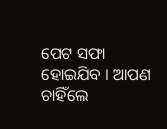ପେଟ ସଫା ହୋଇଯିବ । ଆପଣ ଚାହିଁଲେ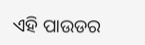ଏହି ପାଉଡର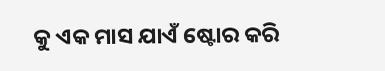କୁ ଏକ ମାସ ଯାଏଁ ଷ୍ଟୋର କରି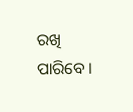ରଖି ପାରିବେ ।